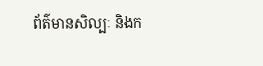ព័ត៌មានសិល្បៈ និងក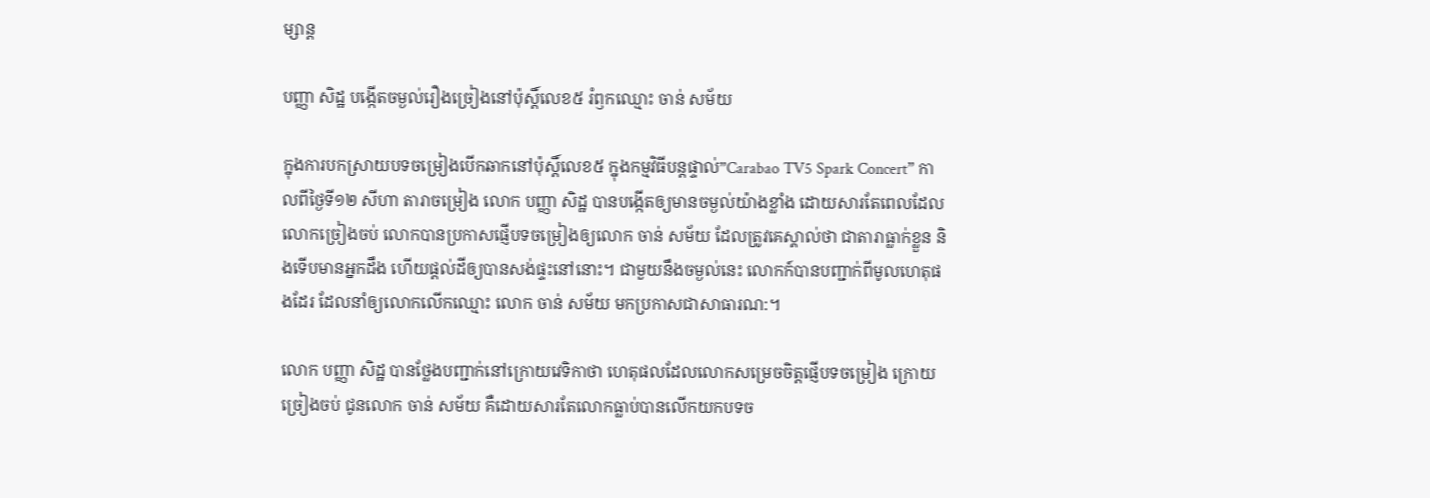ម្សាន្ត

បញ្ញា សិដ្ឋ បង្កើតចម្ងល់រឿងច្រៀងនៅប៉ុស្តិ៍លេខ៥ រំឭកឈ្មោះ ចាន់ សម័យ

ក្នុងការបកស្រាយបទចម្រៀងបើកឆាកនៅប៉ុស្តិ៍លេខ៥ ក្នុងកម្មវិធីបន្តផ្ទាល់”Carabao TV5 Spark Concert” កាលពីថ្ងៃទី១២ សីហា តារាចម្រៀង លោក បញ្ញា សិដ្ឋ បានបង្កើតឲ្យមានចម្ងល់យ៉ាងខ្លាំង ដោយសារតែពេលដែលលោកច្រៀងចប់ លោកបានប្រកាសផ្ញើបទចម្រៀងឲ្យលោក ចាន់ សម័យ ដែលត្រូវគេស្គាល់ថា ជាតារាធ្លាក់ខ្លួន និងទើបមានអ្នកដឹង ហើយផ្ដល់ដីឲ្យបានសង់ផ្ទះនៅនោះ។ ជាមួយនឹងចម្ងល់នេះ លោកក៍បានបញ្ជាក់ពីមូលហេតុផងដែរ ដែលនាំឲ្យលោកលើកឈ្មោះ លោក ចាន់ សម័យ មកប្រកាសជាសាធារណ:។

លោក បញ្ញា សិដ្ឋ បានថ្លែងបញ្ជាក់នៅក្រោយវេទិកាថា ហេតុផលដែលលោកសម្រេចចិត្តផ្ញើបទចម្រៀង ក្រោយច្រៀងចប់ ជូនលោក ចាន់ សម័យ គឺដោយសារតែលោកធ្លាប់បានលើកយកបទច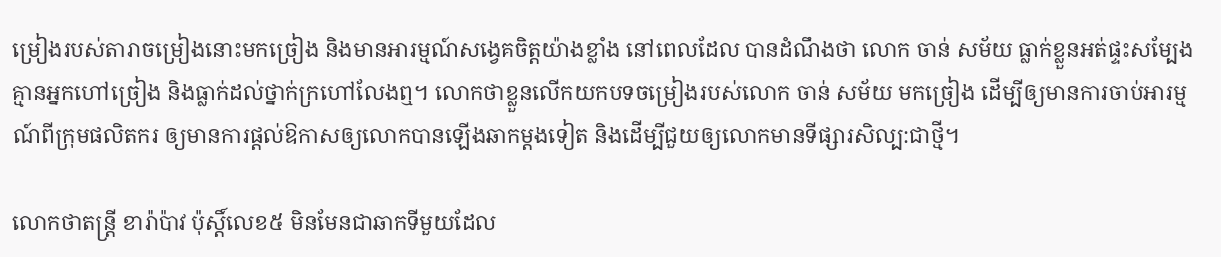ម្រៀងរបស់តារាចម្រៀងនោះមកច្រៀង និងមានអារម្មណ៍សង្វេគចិត្តយ៉ាងខ្លាំង នៅពេលដែល បានដំណឹងថា លោក ចាន់ សម័យ ធ្លាក់ខ្លួនអត់ផ្ទះសម្បែង គ្មានអ្នកហៅច្រៀង និងធ្លាក់ដល់ថ្នាក់ក្រហៅលែងឮ។ លោកថាខ្លួនលើកយកបទចម្រៀងរបស់លោក ចាន់ សម័យ មកច្រៀង ដើម្បីឲ្យមានការចាប់អារម្មណ៍ពីក្រុមផលិតករ ឲ្យមានការផ្ដល់ឱកាសឲ្យលោកបានឡើងឆាកម្ដងទៀត និងដើម្បីជួយឲ្យលោកមានទីផ្សារសិល្ប:ជាថ្មី។

លោកថាតន្ត្រី ខារ៉ាប៉ាវ ប៉ុស្តិ៍លេខ៥ មិនមែនជាឆាកទីមួយដែល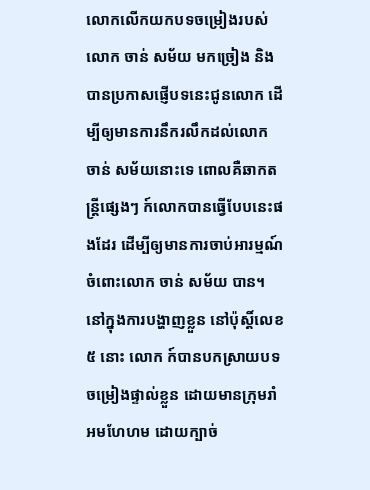លោកលើកយកបទចម្រៀងរបស់ លោក ចាន់ សម័យ មកច្រៀង និងបានប្រកាសផ្ញើបទនេះជូនលោក ដើម្បីឲ្យមានការនឹករលឹកដល់លោក ចាន់ សម័យនោះទេ ពោលគឺឆាកតន្ត្រីផ្សេងៗ ក៍លោកបានធ្វើបែបនេះផងដែរ ដើម្បីឲ្យមានការចាប់អារម្មណ៍ ចំពោះលោក ចាន់ សម័យ បាន។ នៅក្នុងការបង្ហាញខ្លួន នៅប៉ុស្តិ៍លេខ៥ នោះ លោក ក៍បានបកស្រាយបទចម្រៀងផ្ទាល់ខ្លួន ដោយមានក្រុមរាំអមហែហម ដោយក្បាច់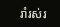រាំរស់រ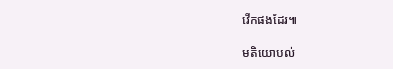វើកផងដែរ៕

មតិយោបល់